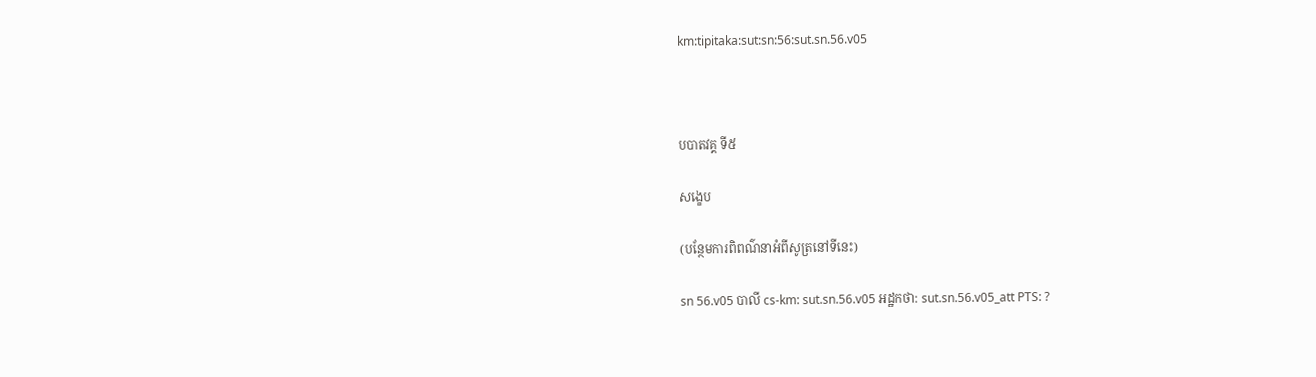km:tipitaka:sut:sn:56:sut.sn.56.v05



បបាតវគ្គ ទី៥

សង្ខេប

(បន្ថែមការពិពណ៌នាអំពីសូត្រនៅទីនេះ)

sn 56.v05 បាលី cs-km: sut.sn.56.v05 អដ្ឋកថា: sut.sn.56.v05_att PTS: ?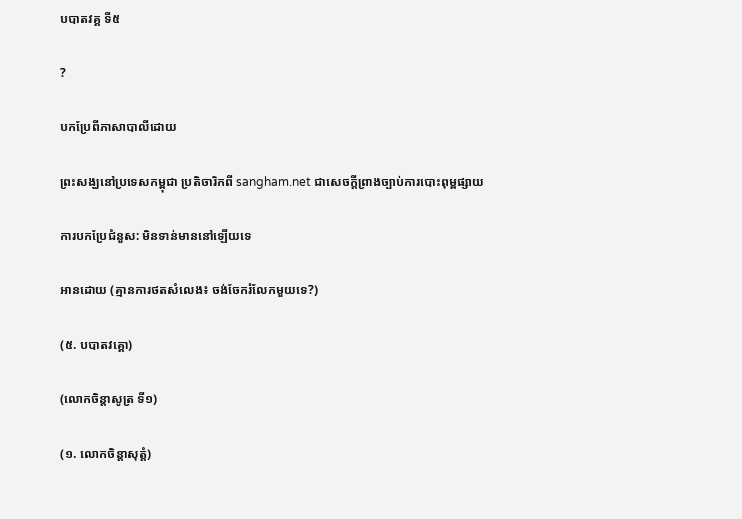បបាតវគ្គ ទី៥

?

បកប្រែពីភាសាបាលីដោយ

ព្រះសង្ឃនៅប្រទេសកម្ពុជា ប្រតិចារិកពី sangham.net ជាសេចក្តីព្រាងច្បាប់ការបោះពុម្ពផ្សាយ

ការបកប្រែជំនួស: មិនទាន់មាននៅឡើយទេ

អានដោយ (គ្មានការថតសំលេង៖ ចង់ចែករំលែកមួយទេ?)

(៥. បបាតវគ្គោ)

(លោកចិន្តាសូត្រ ទី១)

(១. លោកចិន្តាសុត្តំ)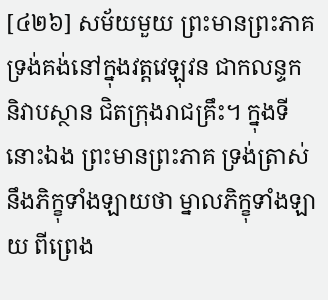[៤២៦] សម័យមួយ ព្រះមានព្រះភាគ ទ្រង់គង់នៅក្នុងវត្តវេឡុវន ជាកលន្ទក និវាបស្ថាន ជិតក្រុងរាជគ្រឹះ។ ក្នុងទីនោះឯង ព្រះមានព្រះភាគ ទ្រង់ត្រាស់នឹងភិក្ខុទាំងឡាយថា ម្នាលភិក្ខុទាំងឡាយ ពីព្រេង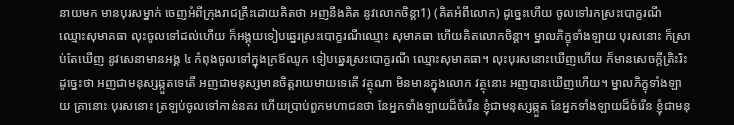នាយមក មានបុរសម្នាក់ ចេញអំពីក្រុងរាជគ្រឹះដោយគិតថា អញនឹងគិត នូវលោកចិន្ដា1) (គិតអំពីលោក) ដូច្នេះហើយ ចូលទៅរកស្រះបោក្ខរណី ឈ្មោះសុមាគធា លុះចូលទៅដល់ហើយ ក៏អង្គុយទៀបឆ្នេរស្រះបោក្ខរណីឈ្មោះ សុមាគធា ហើយគិតលោកចិន្ដា។ ម្នាលភិក្ខុទាំងឡាយ បុរសនោះ ក៏ស្រាប់តែឃើញ នូវសេនាមានអង្គ ៤ កំពុងចូលទៅក្នុងក្រឪឈូក ទៀបឆ្នេរស្រះបោក្ខរណី ឈ្មោះសុមាគធា។ លុះបុរសនោះឃើញហើយ ក៏មានសេចក្ដីត្រិះរិះ ដូច្នេះថា អញជាមនុស្សឆ្កួតទេតើ អញជាមនុស្សមានចិត្តរាយមាយទេតើ វត្ថុណា មិនមានក្នុងលោក វត្ថុនោះ អញបានឃើញហើយ។ ម្នាលភិក្ខុទាំងឡាយ គ្រានោះ បុរសនោះ ត្រឡប់ចូលទៅកាន់នគរ ហើយប្រាប់ពួកមហាជនថា នែអ្នកទាំងឡាយដ៏ចំរើន ខ្ញុំជាមនុស្សឆ្កួត នែអ្នកទាំងឡាយដ៏ចំរើន ខ្ញុំជាមនុ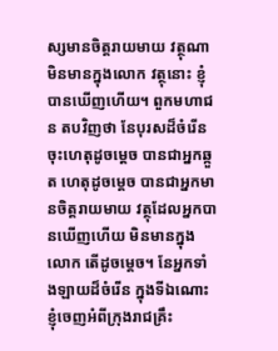ស្សមានចិត្តរាយមាយ វត្ថុណា មិនមានក្នុងលោក វត្ថុនោះ ខ្ញុំបានឃើញហើយ។ ពួកមហាជន តបវិញថា នែបុរសដ៏ចំរើន ចុះហេតុដូចម្ដេច បានជាអ្នកឆ្កួត ហេតុដូចម្ដេច បានជាអ្នកមានចិត្តរាយមាយ វត្ថុដែលអ្នកបានឃើញហើយ មិនមានក្នុងលោក តើដូចម្ដេច។ នែអ្នកទាំងឡាយដ៏ចំរើន ក្នុងទីឯណោះ ខ្ញុំចេញអំពីក្រុងរាជគ្រឹះ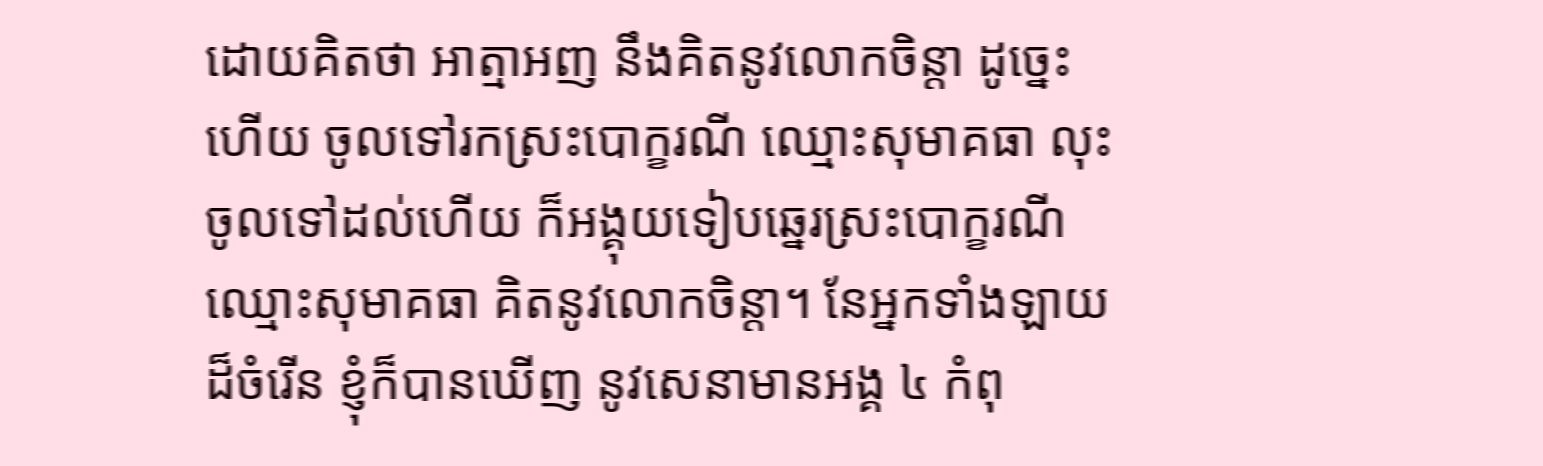ដោយគិតថា អាត្មាអញ នឹងគិតនូវលោកចិន្ដា ដូច្នេះហើយ ចូលទៅរកស្រះបោក្ខរណី ឈ្មោះសុមាគធា លុះចូលទៅដល់ហើយ ក៏អង្គុយទៀបឆ្នេរស្រះបោក្ខរណី ឈ្មោះសុមាគធា គិតនូវលោកចិន្ដា។ នែអ្នកទាំងឡាយដ៏ចំរើន ខ្ញុំក៏បានឃើញ នូវសេនាមានអង្គ ៤ កំពុ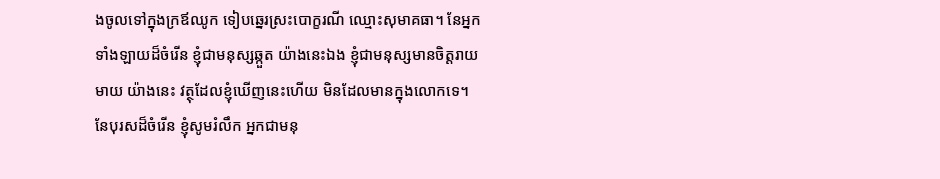ងចូលទៅក្នុងក្រឪឈូក ទៀបឆ្នេរស្រះបោក្ខរណី ឈ្មោះសុមាគធា។ នែអ្នកទាំងឡាយដ៏ចំរើន ខ្ញុំជាមនុស្សឆ្កួត យ៉ាងនេះឯង ខ្ញុំជាមនុស្សមានចិត្តរាយមាយ យ៉ាងនេះ វត្ថុដែលខ្ញុំឃើញនេះហើយ មិនដែលមានក្នុងលោកទេ។ នែបុរសដ៏ចំរើន ខ្ញុំសូមរំលឹក អ្នកជាមនុ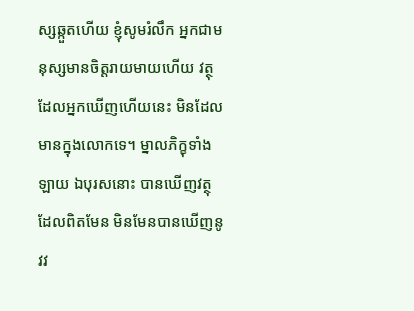ស្សឆ្កួតហើយ ខ្ញុំសូមរំលឹក អ្នកជាមនុស្សមានចិត្តរាយមាយហើយ វត្ថុដែលអ្នកឃើញហើយនេះ មិនដែលមានក្នុងលោកទេ។ ម្នាលភិក្ខុទាំងឡាយ ឯបុរសនោះ បានឃើញវត្ថុដែលពិតមែន មិនមែនបានឃើញនូវវ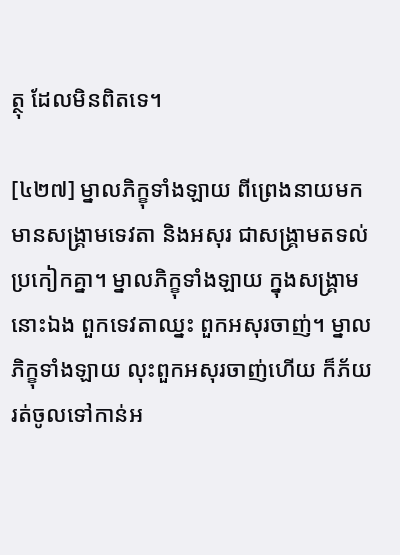ត្ថុ ដែលមិនពិតទេ។

[៤២៧] ម្នាលភិក្ខុទាំងឡាយ ពីព្រេងនាយមក មានសង្គ្រាមទេវតា និងអសុរ ជាសង្គ្រាមតទល់ប្រកៀកគ្នា។ ម្នាលភិក្ខុទាំងឡាយ ក្នុងសង្គ្រាមនោះឯង ពួកទេវតាឈ្នះ ពួកអសុរចាញ់។ ម្នាលភិក្ខុទាំងឡាយ លុះពួកអសុរចាញ់ហើយ ក៏ភ័យ រត់ចូលទៅកាន់អ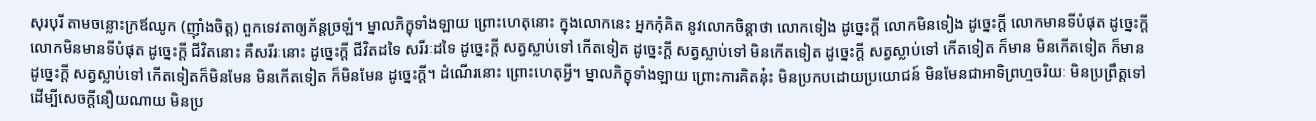សុរបុរី តាមចន្លោះក្រឪឈូក (ញ៉ាំងចិត្ត) ពួកទេវតាឲ្យភ័ន្ដច្រឡំ។ ម្នាលភិក្ខុទាំងឡាយ ព្រោះហេតុនោះ ក្នុងលោកនេះ អ្នកកុំគិត នូវលោកចិន្ដាថា លោកទៀង ដូច្នេះក្ដី លោកមិនទៀង ដូច្នេះក្ដី លោកមានទីបំផុត ដូច្នេះក្ដី លោកមិនមានទីបំផុត ដូច្នេះក្ដី ជីវិតនោះ គឺសរីរៈនោះ ដូច្នេះក្ដី ជីវិតដទៃ សរីរៈដទៃ ដូច្នេះក្ដី សត្វស្លាប់ទៅ កើតទៀត ដូច្នេះក្ដី សត្វស្លាប់ទៅ មិនកើតទៀត ដូច្នេះក្ដី សត្វស្លាប់ទៅ កើតទៀត ក៏មាន មិនកើតទៀត ក៏មាន ដូច្នេះក្ដី សត្វស្លាប់ទៅ កើតទៀតក៏មិនមែន មិនកើតទៀត ក៏មិនមែន ដូច្នេះក្ដី។ ដំណើរនោះ ព្រោះហេតុអ្វី។ ម្នាលភិក្ខុទាំងឡាយ ព្រោះការគិតនុ៎ះ មិនប្រកបដោយប្រយោជន៍ មិនមែនជាអាទិព្រហ្មចរិយៈ មិនប្រព្រឹត្តទៅ ដើម្បីសេចក្ដីនឿយណាយ មិនប្រ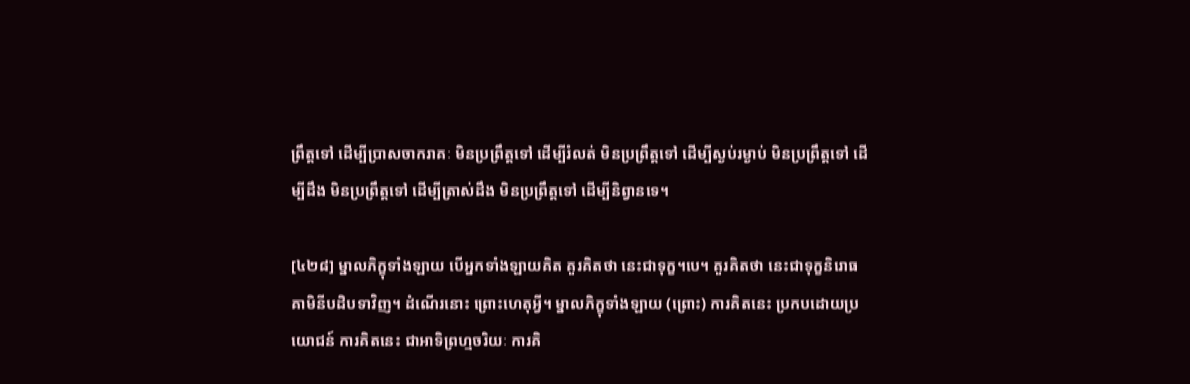ព្រឹត្តទៅ ដើម្បីប្រាសចាករាគៈ មិនប្រព្រឹត្តទៅ ដើម្បីរំលត់ មិនប្រព្រឹត្តទៅ ដើម្បីស្ងប់រម្ងាប់ មិនប្រព្រឹត្តទៅ ដើម្បីដឹង មិនប្រព្រឹត្តទៅ ដើម្បីត្រាស់ដឹង មិនប្រព្រឹត្តទៅ ដើម្បីនិព្វានទេ។

[៤២៨] ម្នាលភិក្ខុទាំងឡាយ បើអ្នកទាំងឡាយគិត គួរគិតថា នេះជាទុក្ខ។បេ។ គួរគិតថា នេះជាទុក្ខនិរោធគាមិនីបដិបទាវិញ។ ដំណើរនោះ ព្រោះហេតុអ្វី។ ម្នាលភិក្ខុទាំងឡាយ (ព្រោះ) ការគិតនេះ ប្រកបដោយប្រយោជន៍ ការគិតនេះ ជាអាទិព្រហ្មចរិយៈ ការគិ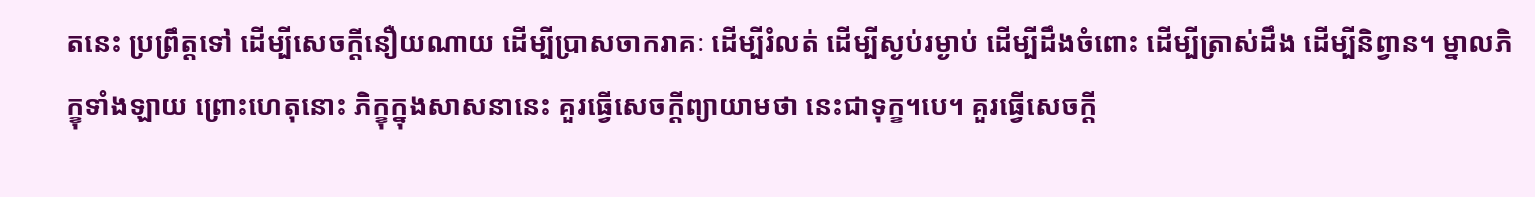តនេះ ប្រព្រឹត្តទៅ ដើម្បីសេចក្ដីនឿយណាយ ដើម្បីប្រាសចាករាគៈ ដើម្បីរំលត់ ដើម្បីស្ងប់រម្ងាប់ ដើម្បីដឹងចំពោះ ដើម្បីត្រាស់ដឹង ដើម្បីនិព្វាន។ ម្នាលភិក្ខុទាំងឡាយ ព្រោះហេតុនោះ ភិក្ខុក្នុងសាសនានេះ គួរធ្វើសេចក្ដីព្យាយាមថា នេះជាទុក្ខ។បេ។ គួរធ្វើសេចក្ដី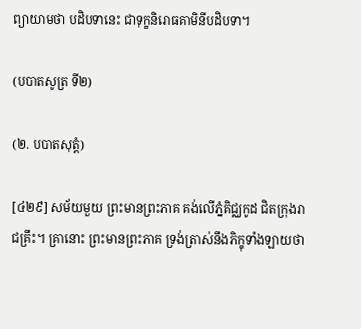ព្យាយាមថា បដិបទានេះ ជាទុក្ខនិរោធគាមិនីបដិបទា។

(បបាតសូត្រ ទី២)

(២. បបាតសុត្តំ)

[៤២៩] សម័យមួយ ព្រះមានព្រះភាគ គង់លើភ្នំគិជ្ឈកូដ ជិតក្រុងរាជគ្រឹះ។ គ្រានោះ ព្រះមានព្រះភាគ ទ្រង់ត្រាស់នឹងភិក្ខុទាំងឡាយថា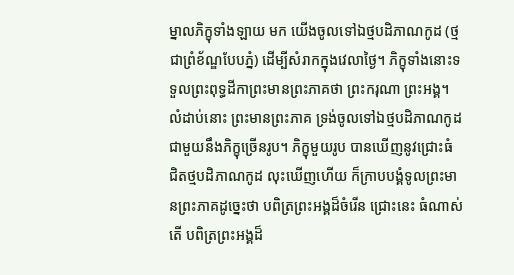ម្នាលភិក្ខុទាំងឡាយ មក យើងចូលទៅឯថ្មបដិភាណកូដ (ថ្មជាព្រំខ័ណ្ឌបែបភ្នំ) ដើម្បីសំរាកក្នុងវេលាថ្ងៃ។ ភិក្ខុទាំងនោះទទួលព្រះពុទ្ធដីកាព្រះមានព្រះភាគថា ព្រះករុណា ព្រះអង្គ។ លំដាប់នោះ ព្រះមានព្រះភាគ ទ្រង់ចូលទៅឯថ្មបដិភាណកូដ ជាមួយនឹងភិក្ខុច្រើនរូប។ ភិក្ខុមួយរូប បានឃើញនូវជ្រោះធំ ជិតថ្មបដិភាណកូដ លុះឃើញហើយ ក៏ក្រាបបង្គំទូលព្រះមានព្រះភាគដូច្នេះថា បពិត្រព្រះអង្គដ៏ចំរើន ជ្រោះនេះ ធំណាស់តើ បពិត្រព្រះអង្គដ៏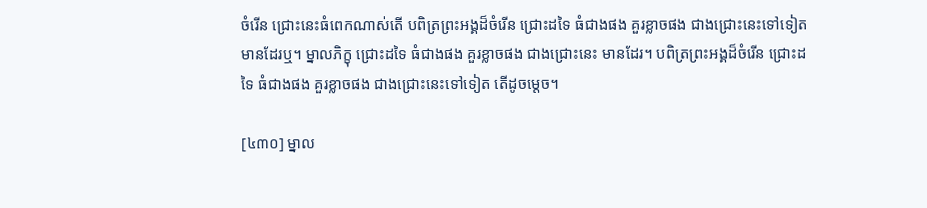ចំរើន ជ្រោះនេះធំពេកណាស់តើ បពិត្រព្រះអង្គដ៏ចំរើន ជ្រោះដទៃ ធំជាងផង គួរខ្លាចផង ជាងជ្រោះនេះទៅទៀត មានដែរឬ។ ម្នាលភិក្ខុ ជ្រោះដទៃ ធំជាងផង គួរខ្លាចផង ជាងជ្រោះនេះ មានដែរ។ បពិត្រព្រះអង្គដ៏ចំរើន ជ្រោះដទៃ ធំជាងផង គួរខ្លាចផង ជាងជ្រោះនេះទៅទៀត តើដូចម្ដេច។

[៤៣០] ម្នាល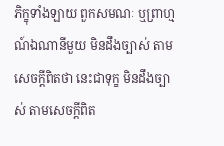ភិក្ខុទាំងឡាយ ពួកសមណៈ ឬព្រាហ្មណ៍ឯណានីមួយ មិនដឹងច្បាស់ តាមសេចក្ដីពិតថា នេះជាទុក្ខ មិនដឹងច្បាស់ តាមសេចក្ដីពិត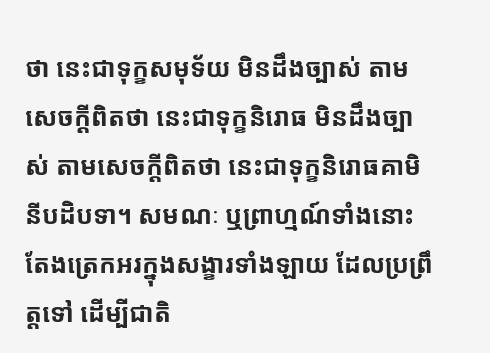ថា នេះជាទុក្ខសមុទ័យ មិនដឹងច្បាស់ តាមសេចក្ដីពិតថា នេះជាទុក្ខនិរោធ មិនដឹងច្បាស់ តាមសេចក្ដីពិតថា នេះជាទុក្ខនិរោធគាមិនីបដិបទា។ សមណៈ ឬព្រាហ្មណ៍ទាំងនោះ តែងត្រេកអរក្នុងសង្ខារទាំងឡាយ ដែលប្រព្រឹត្តទៅ ដើម្បីជាតិ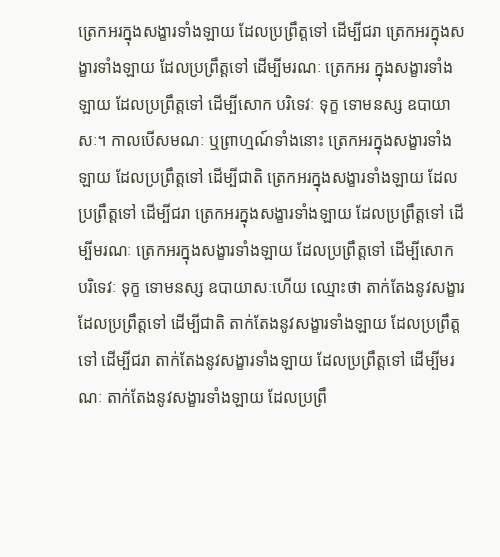ត្រេកអរក្នុងសង្ខារទាំងឡាយ ដែលប្រព្រឹត្តទៅ ដើម្បីជរា ត្រេកអរក្នុងសង្ខារទាំងឡាយ ដែលប្រព្រឹត្តទៅ ដើម្បីមរណៈ ត្រេកអរ ក្នុងសង្ខារទាំងឡាយ ដែលប្រព្រឹត្តទៅ ដើម្បីសោក បរិទេវៈ ទុក្ខ ទោមនស្ស ឧបាយាសៈ។ កាលបើសមណៈ ឬព្រាហ្មណ៍ទាំងនោះ ត្រេកអរក្នុងសង្ខារទាំងឡាយ ដែលប្រព្រឹត្តទៅ ដើម្បីជាតិ ត្រេកអរក្នុងសង្ខារទាំងឡាយ ដែលប្រព្រឹត្តទៅ ដើម្បីជរា ត្រេកអរក្នុងសង្ខារទាំងឡាយ ដែលប្រព្រឹត្តទៅ ដើម្បីមរណៈ ត្រេកអរក្នុងសង្ខារទាំងឡាយ ដែលប្រព្រឹត្តទៅ ដើម្បីសោក បរិទេវៈ ទុក្ខ ទោមនស្ស ឧបាយាសៈហើយ ឈ្មោះថា តាក់តែងនូវសង្ខារ ដែលប្រព្រឹត្តទៅ ដើម្បីជាតិ តាក់តែងនូវសង្ខារទាំងឡាយ ដែលប្រព្រឹត្តទៅ ដើម្បីជរា តាក់តែងនូវសង្ខារទាំងឡាយ ដែលប្រព្រឹត្តទៅ ដើម្បីមរណៈ តាក់តែងនូវសង្ខារទាំងឡាយ ដែលប្រព្រឹ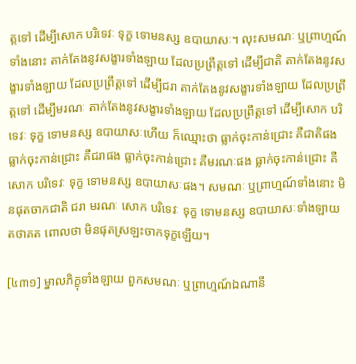ត្តទៅ ដើម្បីសោក បរិទេវៈ ទុក្ខ ទោមនស្ស ឧបាយាសៈ។ លុះសមណៈ ឬព្រាហ្មណ៍ទាំងនោះ តាក់តែងនូវសង្ខារទាំងឡាយ ដែលប្រព្រឹត្តទៅ ដើម្បីជាតិ តាក់តែងនូវសង្ខារទាំងឡាយ ដែលប្រព្រឹត្តទៅ ដើម្បីជរា តាក់តែងនូវសង្ខារទាំងឡាយ ដែលប្រព្រឹត្តទៅ ដើម្បីមរណៈ តាក់តែងនូវសង្ខារទាំងឡាយ ដែលប្រព្រឹត្តទៅ ដើម្បីសោក បរិទេវៈ ទុក្ខ ទោមនស្ស ឧបាយាសៈហើយ ក៏ឈ្មោះថា ធ្លាក់ចុះកាន់ជ្រោះ គឺជាតិផង ធ្លាក់ចុះកាន់ជ្រោះ គឺជរាផង ធ្លាក់ចុះកាន់ជ្រោះ គឺមរណៈផង ធ្លាក់ចុះកាន់ជ្រោះ គឺសោក បរិទេវៈ ទុក្ខ ទោមនស្ស ឧបាយាសៈផង។ សមណៈ ឬព្រាហ្មណ៍ទាំងនោះ មិនផុតចាកជាតិ ជរា មរណៈ សោក បរិទេវៈ ទុក្ខ ទោមនស្ស ឧបាយាសៈទាំងឡាយ តថាគត ពោលថា មិនផុតស្រឡះចាកទុក្ខឡើយ។

[៤៣១] ម្នាលភិក្ខុទាំងឡាយ ពួកសមណៈ ឬព្រាហ្មណ៍ឯណានី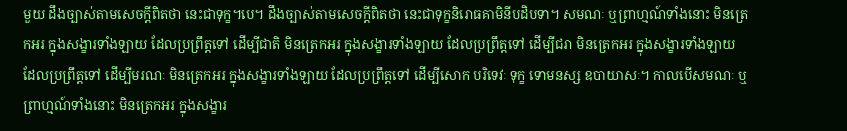មួយ ដឹងច្បាស់តាមសេចក្ដីពិតថា នេះជាទុក្ខ។បេ។ ដឹងច្បាស់តាមសេចក្ដីពិតថា នេះជាទុក្ខនិរោធគាមិនីបដិបទា។ សមណៈ ឬព្រាហ្មណ៍ទាំងនោះ មិនត្រេកអរ ក្នុងសង្ខារទាំងឡាយ ដែលប្រព្រឹត្តទៅ ដើម្បីជាតិ មិនត្រេកអរ ក្នុងសង្ខារទាំងឡាយ ដែលប្រព្រឹត្តទៅ ដើម្បីជរា មិនត្រេកអរ ក្នុងសង្ខារទាំងឡាយ ដែលប្រព្រឹត្តទៅ ដើម្បីមរណៈ មិនត្រេកអរ ក្នុងសង្ខារទាំងឡាយ ដែលប្រព្រឹត្តទៅ ដើម្បីសោក បរិទេវៈ ទុក្ខ ទោមនស្ស ឧបាយាសៈ។ កាលបើសមណៈ ឬព្រាហ្មណ៍ទាំងនោះ មិនត្រេកអរ ក្នុងសង្ខារ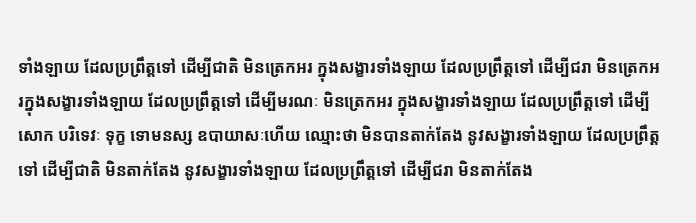ទាំងឡាយ ដែលប្រព្រឹត្តទៅ ដើម្បីជាតិ មិនត្រេកអរ ក្នុងសង្ខារទាំងឡាយ ដែលប្រព្រឹត្តទៅ ដើម្បីជរា មិនត្រេកអរក្នុងសង្ខារទាំងឡាយ ដែលប្រព្រឹត្តទៅ ដើម្បីមរណៈ មិនត្រេកអរ ក្នុងសង្ខារទាំងឡាយ ដែលប្រព្រឹត្តទៅ ដើម្បីសោក បរិទេវៈ ទុក្ខ ទោមនស្ស ឧបាយាសៈហើយ ឈ្មោះថា មិនបានតាក់តែង នូវសង្ខារទាំងឡាយ ដែលប្រព្រឹត្តទៅ ដើម្បីជាតិ មិនតាក់តែង នូវសង្ខារទាំងឡាយ ដែលប្រព្រឹត្តទៅ ដើម្បីជរា មិនតាក់តែង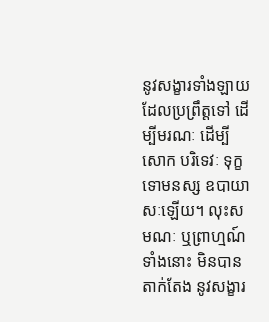នូវសង្ខារទាំងឡាយ ដែលប្រព្រឹត្តទៅ ដើម្បីមរណៈ ដើម្បីសោក បរិទេវៈ ទុក្ខ ទោមនស្ស ឧបាយាសៈឡើយ។ លុះសមណៈ ឬព្រាហ្មណ៍ទាំងនោះ មិនបានតាក់តែង នូវសង្ខារ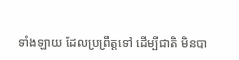ទាំងឡាយ ដែលប្រព្រឹត្តទៅ ដើម្បីជាតិ មិនបា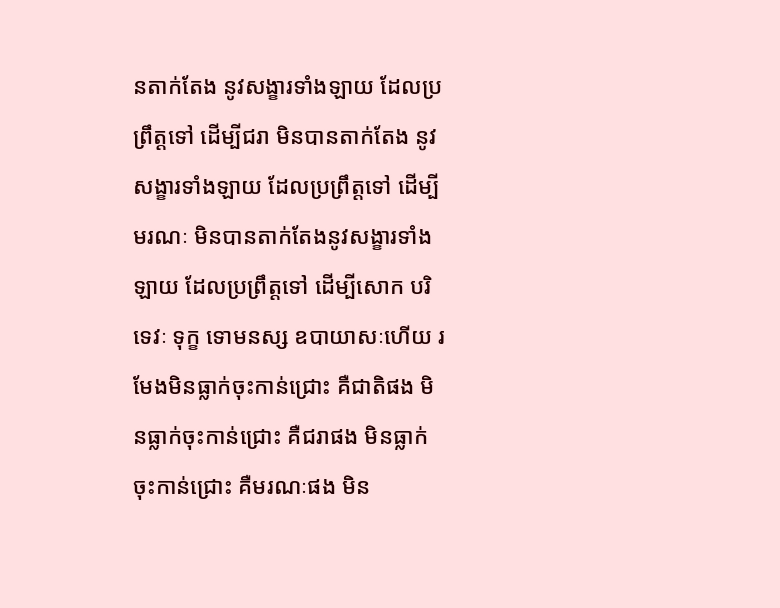នតាក់តែង នូវសង្ខារទាំងឡាយ ដែលប្រព្រឹត្តទៅ ដើម្បីជរា មិនបានតាក់តែង នូវសង្ខារទាំងឡាយ ដែលប្រព្រឹត្តទៅ ដើម្បីមរណៈ មិនបានតាក់តែងនូវសង្ខារទាំងឡាយ ដែលប្រព្រឹត្តទៅ ដើម្បីសោក បរិទេវៈ ទុក្ខ ទោមនស្ស ឧបាយាសៈហើយ រមែងមិនធ្លាក់ចុះកាន់ជ្រោះ គឺជាតិផង មិនធ្លាក់ចុះកាន់ជ្រោះ គឺជរាផង មិនធ្លាក់ចុះកាន់ជ្រោះ គឺមរណៈផង មិន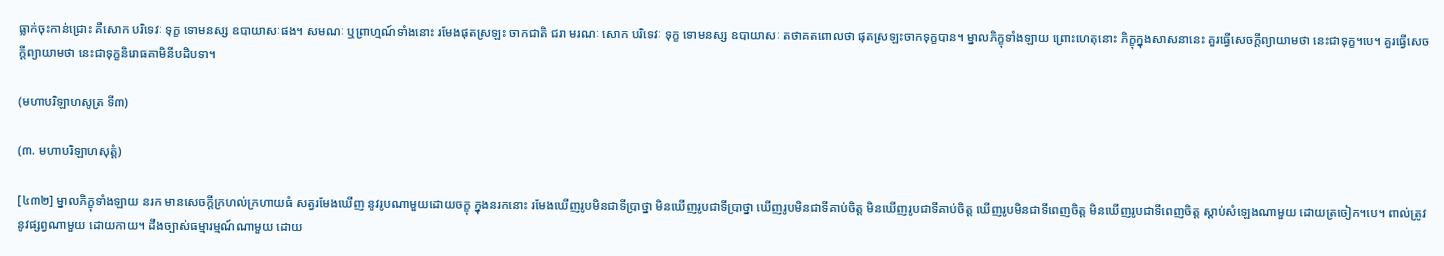ធ្លាក់ចុះកាន់ជ្រោះ គឺសោក បរិទេវៈ ទុក្ខ ទោមនស្ស ឧបាយាសៈផង។ សមណៈ ឬព្រាហ្មណ៍ទាំងនោះ រមែងផុតស្រឡះ ចាកជាតិ ជរា មរណៈ សោក បរិទេវៈ ទុក្ខ ទោមនស្ស ឧបាយាសៈ តថាគតពោលថា ផុតស្រឡះចាកទុក្ខបាន។ ម្នាលភិក្ខុទាំងឡាយ ព្រោះហេតុនោះ ភិក្ខុក្នុងសាសនានេះ គួរធ្វើសេចក្ដីព្យាយាមថា នេះជាទុក្ខ។បេ។ គួរធ្វើសេចក្ដីព្យាយាមថា នេះជាទុក្ខនិរោធគាមិនីបដិបទា។

(មហាបរិឡាហសូត្រ ទី៣)

(៣. មហាបរិឡាហសុត្តំ)

[៤៣២] ម្នាលភិក្ខុទាំងឡាយ នរក មានសេចក្ដីក្រហល់ក្រហាយធំ សត្វរមែងឃើញ នូវរូបណាមួយដោយចក្ខុ ក្នុងនរកនោះ រមែងឃើញរូបមិនជាទីប្រាថ្នា មិនឃើញរូបជាទីប្រាថ្នា ឃើញរូបមិនជាទីគាប់ចិត្ត មិនឃើញរូបជាទីគាប់ចិត្ត ឃើញរូបមិនជាទីពេញចិត្ត មិនឃើញរូបជាទីពេញចិត្ត ស្ដាប់សំឡេងណាមួយ ដោយត្រចៀក។បេ។ ពាល់ត្រូវនូវផ្សព្វណាមួយ ដោយកាយ។ ដឹងច្បាស់ធម្មារម្មណ៍ណាមួយ ដោយ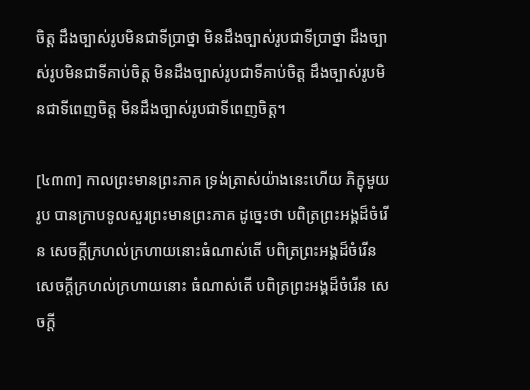ចិត្ត ដឹងច្បាស់រូបមិនជាទីប្រាថ្នា មិនដឹងច្បាស់រូបជាទីប្រាថ្នា ដឹងច្បាស់រូបមិនជាទីគាប់ចិត្ត មិនដឹងច្បាស់រូបជាទីគាប់ចិត្ត ដឹងច្បាស់រូបមិនជាទីពេញចិត្ត មិនដឹងច្បាស់រូបជាទីពេញចិត្ត។

[៤៣៣] កាលព្រះមានព្រះភាគ ទ្រង់ត្រាស់យ៉ាងនេះហើយ ភិក្ខុមួយរូប បានក្រាបទូលសួរព្រះមានព្រះភាគ ដូច្នេះថា បពិត្រព្រះអង្គដ៏ចំរើន សេចក្ដីក្រហល់ក្រហាយនោះធំណាស់តើ បពិត្រព្រះអង្គដ៏ចំរើន សេចក្ដីក្រហល់ក្រហាយនោះ ធំណាស់តើ បពិត្រព្រះអង្គដ៏ចំរើន សេចក្ដី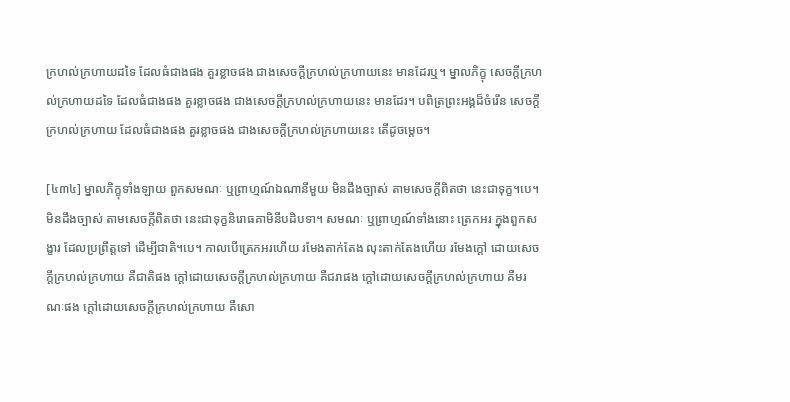ក្រហល់ក្រហាយដទៃ ដែលធំជាងផង គួរខ្លាចផង ជាងសេចក្ដីក្រហល់ក្រហាយនេះ មានដែរឬ។ ម្នាលភិក្ខុ សេចក្ដីក្រហល់ក្រហាយដទៃ ដែលធំជាងផង គួរខ្លាចផង ជាងសេចក្ដីក្រហល់ក្រហាយនេះ មានដែរ។ បពិត្រព្រះអង្គដ៏ចំរើន សេចក្ដីក្រហល់ក្រហាយ ដែលធំជាងផង គួរខ្លាចផង ជាងសេចក្ដីក្រហល់ក្រហាយនេះ តើដូចម្ដេច។

[៤៣៤] ម្នាលភិក្ខុទាំងឡាយ ពួកសមណៈ ឬព្រាហ្មណ៍ឯណានីមួយ មិនដឹងច្បាស់ តាមសេចក្ដីពិតថា នេះជាទុក្ខ។បេ។ មិនដឹងច្បាស់ តាមសេចក្ដីពិតថា នេះជាទុក្ខនិរោធគាមិនីបដិបទា។ សមណៈ ឬព្រាហ្មណ៍ទាំងនោះ ត្រេកអរ ក្នុងពួកសង្ខារ ដែលប្រព្រឹត្តទៅ ដើម្បីជាតិ។បេ។ កាលបើត្រេកអរហើយ រមែងតាក់តែង លុះតាក់តែងហើយ រមែងក្ដៅ ដោយសេចក្ដីក្រហល់ក្រហាយ គឺជាតិផង ក្ដៅដោយសេចក្ដីក្រហល់ក្រហាយ គឺជរាផង ក្ដៅដោយសេចក្ដីក្រហល់ក្រហាយ គឺមរណៈផង ក្ដៅដោយសេចក្ដីក្រហល់ក្រហាយ គឺសោ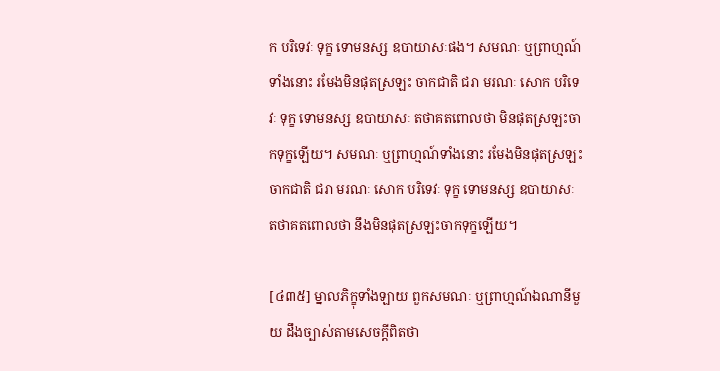ក បរិទេវៈ ទុក្ខ ទោមនស្ស ឧបាយាសៈផង។ សមណៈ ឬព្រាហ្មណ៍ទាំងនោះ រមែងមិនផុតស្រឡះ ចាកជាតិ ជរា មរណៈ សោក បរិទេវៈ ទុក្ខ ទោមនស្ស ឧបាយាសៈ តថាគតពោលថា មិនផុតស្រឡះចាកទុក្ខឡើយ។ សមណៈ ឬព្រាហ្មណ៍ទាំងនោះ រមែងមិនផុតស្រឡះ ចាកជាតិ ជរា មរណៈ សោក បរិទេវៈ ទុក្ខ ទោមនស្ស ឧបាយាសៈ តថាគតពោលថា នឹងមិនផុតស្រឡះចាកទុក្ខឡើយ។

[៤៣៥] ម្នាលភិក្ខុទាំងឡាយ ពួកសមណៈ ឬព្រាហ្មណ៍ឯណានីមួយ ដឹងច្បាស់តាមសេចក្ដីពិតថា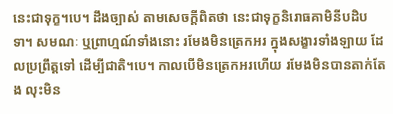នេះជាទុក្ខ។បេ។ ដឹងច្បាស់ តាមសេចក្ដីពិតថា នេះជាទុក្ខនិរោធគាមិនីបដិបទា។ សមណៈ ឬព្រាហ្មណ៍ទាំងនោះ រមែងមិនត្រេកអរ ក្នុងសង្ខារទាំងឡាយ ដែលប្រព្រឹត្តទៅ ដើម្បីជាតិ។បេ។ កាលបើមិនត្រេកអរហើយ រមែងមិនបានតាក់តែង លុះមិន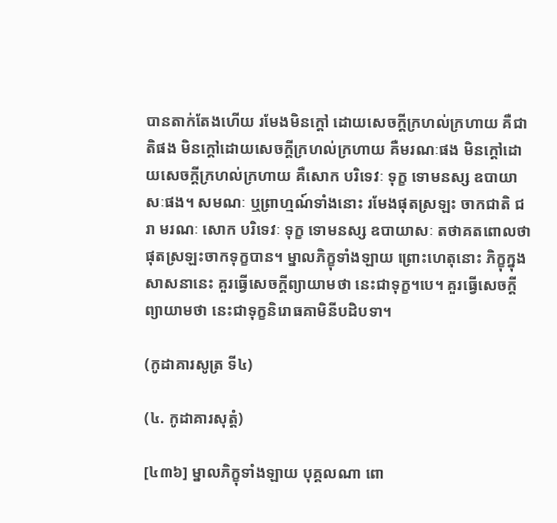បានតាក់តែងហើយ រមែងមិនក្ដៅ ដោយសេចក្ដីក្រហល់ក្រហាយ គឺជាតិផង មិនក្ដៅដោយសេចក្ដីក្រហល់ក្រហាយ គឺមរណៈផង មិនក្ដៅដោយសេចក្ដីក្រហល់ក្រហាយ គឺសោក បរិទេវៈ ទុក្ខ ទោមនស្ស ឧបាយាសៈផង។ សមណៈ ឬព្រាហ្មណ៍ទាំងនោះ រមែងផុតស្រឡះ ចាកជាតិ ជរា មរណៈ សោក បរិទេវៈ ទុក្ខ ទោមនស្ស ឧបាយាសៈ តថាគតពោលថា ផុតស្រឡះចាកទុក្ខបាន។ ម្នាលភិក្ខុទាំងឡាយ ព្រោះហេតុនោះ ភិក្ខុក្នុងសាសនានេះ គួរធ្វើសេចក្ដីព្យាយាមថា នេះជាទុក្ខ។បេ។ គួរធ្វើសេចក្ដីព្យាយាមថា នេះជាទុក្ខនិរោធគាមិនីបដិបទា។

(កូដាគារសូត្រ ទី៤)

(៤. កូដាគារសុត្តំ)

[៤៣៦] ម្នាលភិក្ខុទាំងឡាយ បុគ្គលណា ពោ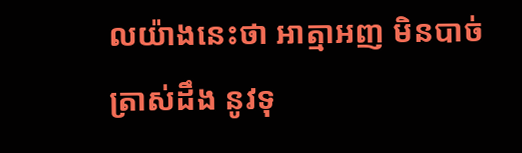លយ៉ាងនេះថា អាត្មាអញ មិនបាច់ត្រាស់ដឹង នូវទុ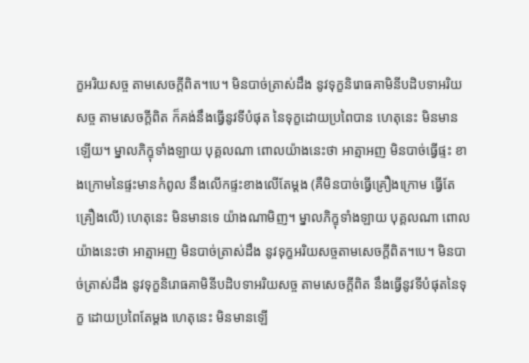ក្ខអរិយសច្ច តាមសេចក្ដីពិត។បេ។ មិនបាច់ត្រាស់ដឹង នូវទុក្ខនិរោធគាមិនីបដិបទាអរិយសច្ច តាមសេចក្ដីពិត ក៏គង់នឹងធ្វើនូវទីបំផុត នៃទុក្ខដោយប្រពៃបាន ហេតុនេះ មិនមានឡើយ។ ម្នាលភិក្ខុទាំងឡាយ បុគ្គលណា ពោលយ៉ាងនេះថា អាត្មាអញ មិនបាច់ធ្វើផ្ទះ ខាងក្រោមនៃផ្ទះមានកំពូល នឹងលើកផ្ទះខាងលើតែម្ដង (គឺមិនបាច់ធ្វើគ្រឿងក្រោម ធ្វើតែគ្រឿងលើ) ហេតុនេះ មិនមានទេ យ៉ាងណាមិញ។ ម្នាលភិក្ខុទាំងឡាយ បុគ្គលណា ពោលយ៉ាងនេះថា អាត្មាអញ មិនបាច់ត្រាស់ដឹង នូវទុក្ខអរិយសច្ចតាមសេចក្ដីពិត។បេ។ មិនបាច់ត្រាស់ដឹង នូវទុក្ខនិរោធគាមិនីបដិបទាអរិយសច្ច តាមសេចក្ដីពិត នឹងធ្វើនូវទីបំផុតនៃទុក្ខ ដោយប្រពៃតែម្ដង ហេតុនេះ មិនមានឡើ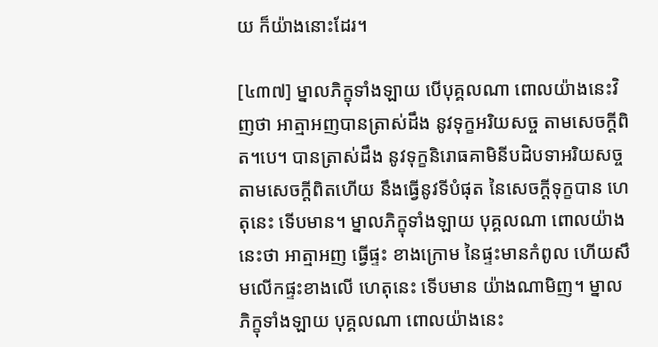យ ក៏យ៉ាងនោះដែរ។

[៤៣៧] ម្នាលភិក្ខុទាំងឡាយ បើបុគ្គលណា ពោលយ៉ាងនេះវិញថា អាត្មាអញបានត្រាស់ដឹង នូវទុក្ខអរិយសច្ច តាមសេចក្ដីពិត។បេ។ បានត្រាស់ដឹង នូវទុក្ខនិរោធគាមិនីបដិបទាអរិយសច្ច តាមសេចក្ដីពិតហើយ នឹងធ្វើនូវទីបំផុត នៃសេចក្តីទុក្ខបាន ហេតុនេះ ទើបមាន។ ម្នាលភិក្ខុទាំងឡាយ បុគ្គលណា ពោលយ៉ាងនេះថា អាត្មាអញ ធ្វើផ្ទះ ខាងក្រោម នៃផ្ទះមានកំពូល ហើយសឹមលើកផ្ទះខាងលើ ហេតុនេះ ទើបមាន យ៉ាងណាមិញ។ ម្នាលភិក្ខុទាំងឡាយ បុគ្គលណា ពោលយ៉ាងនេះ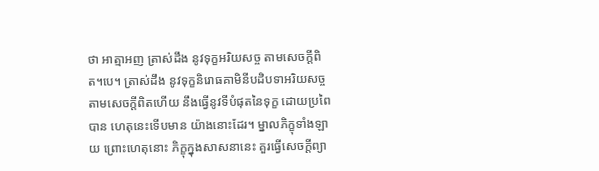ថា អាត្មាអញ ត្រាស់ដឹង នូវទុក្ខអរិយសច្ច តាមសេចក្ដីពិត។បេ។ ត្រាស់ដឹង នូវទុក្ខនិរោធគាមិនីបដិបទាអរិយសច្ច តាមសេចក្ដីពិតហើយ នឹងធ្វើនូវទីបំផុតនៃទុក្ខ ដោយប្រពៃបាន ហេតុនេះទើបមាន យ៉ាងនោះដែរ។ ម្នាលភិក្ខុទាំងឡាយ ព្រោះហេតុនោះ ភិក្ខុក្នុងសាសនានេះ គួរធ្វើសេចក្ដីព្យា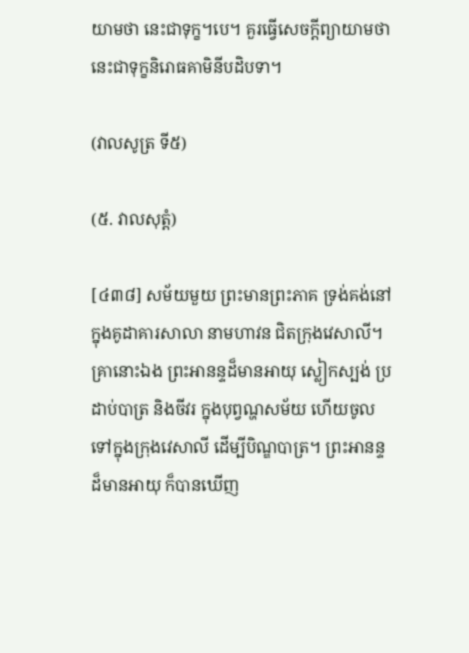យាមថា នេះជាទុក្ខ។បេ។ គួរធ្វើសេចក្ដីព្យាយាមថា នេះជាទុក្ខនិរោធគាមិនីបដិបទា។

(វាលសូត្រ ទី៥)

(៥. វាលសុត្តំ)

[៤៣៨] សម័យមួយ ព្រះមានព្រះភាគ ទ្រង់គង់នៅក្នុងគូដាគារសាលា នាមហាវន ជិតក្រុងវេសាលី។ គ្រានោះឯង ព្រះអានន្ទដ៏មានអាយុ ស្លៀកស្បង់ ប្រដាប់បាត្រ និងចីវរ ក្នុងបុព្វណ្ហសម័យ ហើយចូលទៅក្នុងក្រុងវេសាលី ដើម្បីបិណ្ឌបាត្រ។ ព្រះអានន្ទដ៏មានអាយុ ក៏បានឃើញ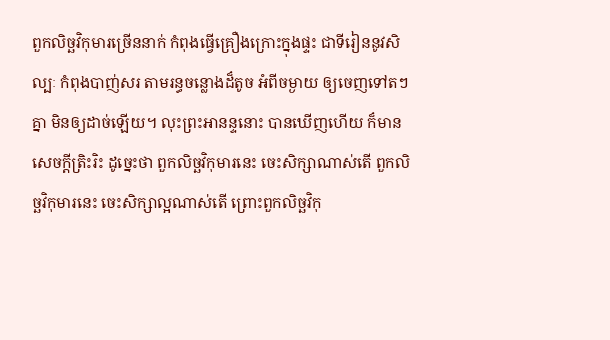ពួកលិច្ឆវិកុមារច្រើននាក់ កំពុងធ្វើគ្រឿងក្រោះក្នុងផ្ទះ ជាទីរៀននូវសិល្បៈ កំពុងបាញ់សរ តាមរន្ធចន្លោងដ៏តូច អំពីចម្ងាយ ឲ្យចេញទៅតៗគ្នា មិនឲ្យដាច់ឡើយ។ លុះព្រះអានន្ទនោះ បានឃើញហើយ ក៏មានសេចក្ដីត្រិះរិះ ដូច្នេះថា ពួកលិច្ឆវិកុមារនេះ ចេះសិក្សាណាស់តើ ពួកលិច្ឆវិកុមារនេះ ចេះសិក្សាល្អណាស់តើ ព្រោះពួកលិច្ឆវិកុ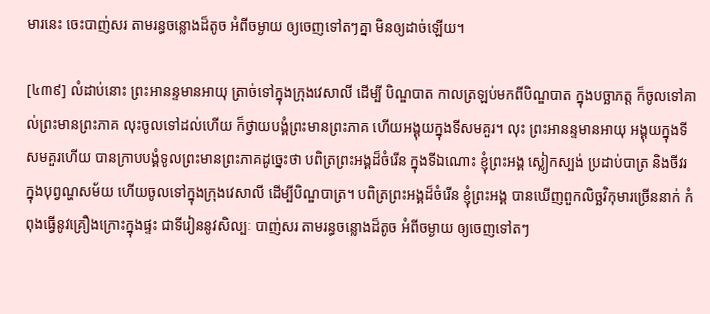មារនេះ ចេះបាញ់សរ តាមរន្ធចន្លោងដ៏តូច អំពីចម្ងាយ ឲ្យចេញទៅតៗគ្នា មិនឲ្យដាច់ឡើយ។

[៤៣៩] លំដាប់នោះ ព្រះអានន្ទមានអាយុ ត្រាច់ទៅក្នុងក្រុងវេសាលី ដើម្បី បិណ្ឌបាត កាលត្រឡប់មកពីបិណ្ឌបាត ក្នុងបច្ឆាភត្ត ក៏ចូលទៅគាល់ព្រះមានព្រះភាគ លុះចូលទៅដល់ហើយ ក៏ថ្វាយបង្គំព្រះមានព្រះភាគ ហើយអង្គុយក្នុងទីសមគួរ។ លុះ ព្រះអានន្ទមានអាយុ អង្គុយក្នុងទីសមគួរហើយ បានក្រាបបង្គំទូលព្រះមានព្រះភាគដូច្នេះថា បពិត្រព្រះអង្គដ៏ចំរើន ក្នុងទីឯណោះ ខ្ញុំព្រះអង្គ ស្លៀកស្បង់ ប្រដាប់បាត្រ និងចីវរ ក្នុងបុព្វណ្ហសម័យ ហើយចូលទៅក្នុងក្រុងវេសាលី ដើម្បីបិណ្ឌបាត្រ។ បពិត្រព្រះអង្គដ៏ចំរើន ខ្ញុំព្រះអង្គ បានឃើញពួកលិច្ឆវិកុមារច្រើននាក់ កំពុងធ្វើនូវគ្រឿងក្រោះក្នុងផ្ទះ ជាទីរៀននូវសិល្បៈ បាញ់សរ តាមរន្ធចន្លោងដ៏តូច អំពីចម្ងាយ ឲ្យចេញទៅតៗ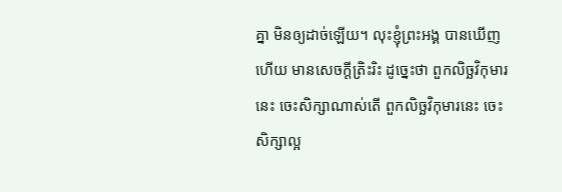គ្នា មិនឲ្យដាច់ឡើយ។ លុះខ្ញុំព្រះអង្គ បានឃើញហើយ មានសេចក្ដីត្រិះរិះ ដូច្នេះថា ពួកលិច្ឆវិកុមារនេះ ចេះសិក្សាណាស់តើ ពួកលិច្ឆវិកុមារនេះ ចេះសិក្សាល្អ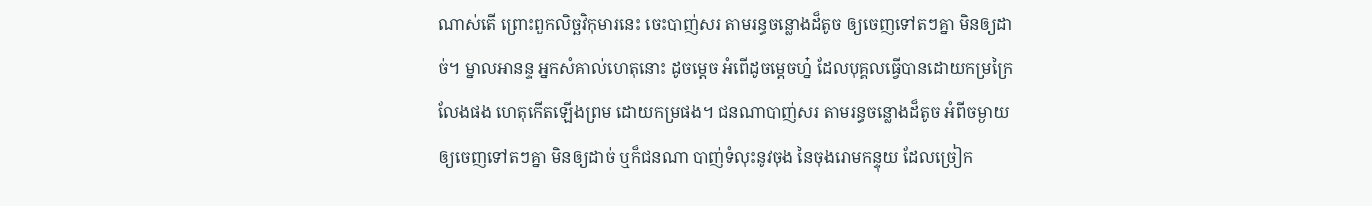ណាស់តើ ព្រោះពួកលិច្ឆវិកុមារនេះ ចេះបាញ់សរ តាមរន្ធចន្លោងដ៏តូច ឲ្យចេញទៅតៗគ្នា មិនឲ្យដាច់។ ម្នាលអានន្ទ អ្នកសំគាល់ហេតុនោះ ដូចម្ដេច អំពើដូចម្ដេចហ្ន៎ ដែលបុគ្គលធ្វើបានដោយកម្រក្រៃលែងផង ហេតុកើតឡើងព្រម ដោយកម្រផង។ ជនណាបាញ់សរ តាមរន្ធចន្លោងដ៏តូច អំពីចម្ងាយ ឲ្យចេញទៅតៗគ្នា មិនឲ្យដាច់ ឬក៏ជនណា បាញ់ទំលុះនូវចុង នៃចុងរោមកន្ទុយ ដែលច្រៀក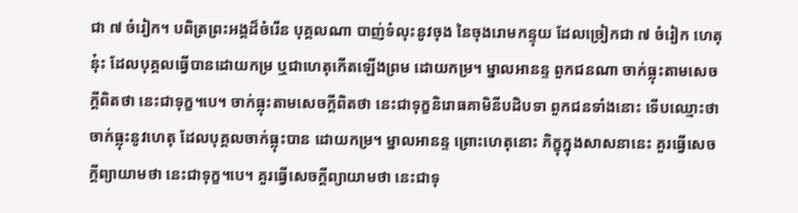ជា ៧ ចំរៀក។ បពិត្រព្រះអង្គដ៏ចំរើន បុគ្គលណា បាញ់ទំលុះនូវចុង នៃចុងរោមកន្ទុយ ដែលច្រៀកជា ៧ ចំរៀក ហេតុនុ៎ះ ដែលបុគ្គលធ្វើបានដោយកម្រ ឬជាហេតុកើតឡើងព្រម ដោយកម្រ។ ម្នាលអានន្ទ ពួកជនណា ចាក់ធ្លុះតាមសេចក្ដីពិតថា នេះជាទុក្ខ។បេ។ ចាក់ធ្លុះតាមសេចក្ដីពិតថា នេះជាទុក្ខនិរោធគាមិនីបដិបទា ពួកជនទាំងនោះ ទើបឈ្មោះថា ចាក់ធ្លុះនូវហេតុ ដែលបុគ្គលចាក់ធ្លុះបាន ដោយកម្រ។ ម្នាលអានន្ទ ព្រោះហេតុនោះ ភិក្ខុក្នុងសាសនានេះ គួរធ្វើសេចក្ដីព្យាយាមថា នេះជាទុក្ខ។បេ។ គួរធ្វើសេចក្ដីព្យាយាមថា នេះជាទុ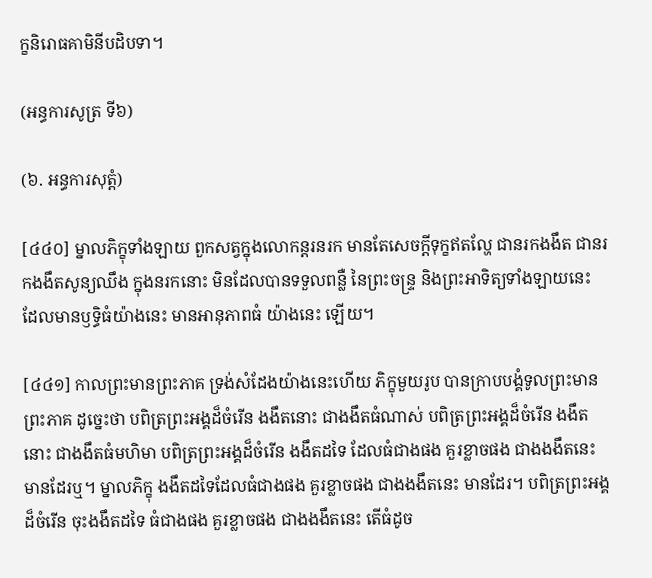ក្ខនិរោធគាមិនីបដិបទា។

(អន្ធការសូត្រ ទី៦)

(៦. អន្ធការសុត្តំ)

[៤៤០] ម្នាលភិក្ខុទាំងឡាយ ពួកសត្វក្នុងលោកន្ដរនរក មានតែសេចក្ដីទុក្ខឥតល្ហែ ជានរកងងឹត ជានរកងងឹតសូន្យឈឹង ក្នុងនរកនោះ មិនដែលបានទទួលពន្លឺ នៃព្រះចន្ទ្រ និងព្រះអាទិត្យទាំងឡាយនេះ ដែលមានឫទ្ធិធំយ៉ាងនេះ មានអានុភាពធំ យ៉ាងនេះ ឡើយ។

[៤៤១] កាលព្រះមានព្រះភាគ ទ្រង់សំដែងយ៉ាងនេះហើយ ភិក្ខុមួយរូប បានក្រាបបង្គំទូលព្រះមានព្រះភាគ ដូច្នេះថា បពិត្រព្រះអង្គដ៏ចំរើន ងងឹតនោះ ជាងងឹតធំណាស់ បពិត្រព្រះអង្គដ៏ចំរើន ងងឹតនោះ ជាងងឹតធំមហិមា បពិត្រព្រះអង្គដ៏ចំរើន ងងឹតដទៃ ដែលធំជាងផង គួរខ្លាចផង ជាងងងឹតនេះ មានដែរឬ។ ម្នាលភិក្ខុ ងងឹតដទៃដែលធំជាងផង គួរខ្លាចផង ជាងងងឹតនេះ មានដែរ។ បពិត្រព្រះអង្គដ៏ចំរើន ចុះងងឹតដទៃ ធំជាងផង គួរខ្លាចផង ជាងងងឹតនេះ តើធំដូច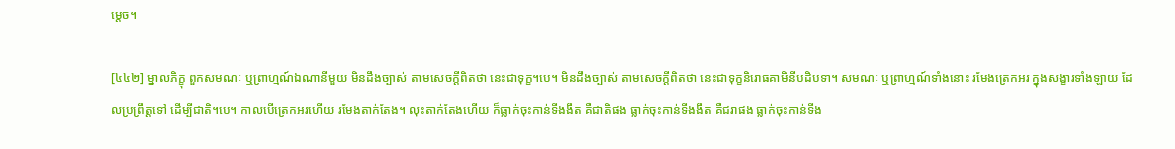ម្ដេច។

[៤៤២] ម្នាលភិក្ខុ ពួកសមណៈ ឬព្រាហ្មណ៍ឯណានីមួយ មិនដឹងច្បាស់ តាមសេចក្ដីពិតថា នេះជាទុក្ខ។បេ។ មិនដឹងច្បាស់ តាមសេចក្ដីពិតថា នេះជាទុក្ខនិរោធគាមិនីបដិបទា។ សមណៈ ឬព្រាហ្មណ៍ទាំងនោះ រមែងត្រេកអរ ក្នុងសង្ខារទាំងឡាយ ដែលប្រព្រឹត្តទៅ ដើម្បីជាតិ។បេ។ កាលបើត្រេកអរហើយ រមែងតាក់តែង។ លុះតាក់តែងហើយ ក៏ធ្លាក់ចុះកាន់ទីងងឹត គឺជាតិផង ធ្លាក់ចុះកាន់ទីងងឹត គឺជរាផង ធ្លាក់ចុះកាន់ទីង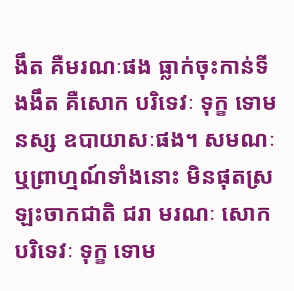ងឹត គឺមរណៈផង ធ្លាក់ចុះកាន់ទីងងឹត គឺសោក បរិទេវៈ ទុក្ខ ទោមនស្ស ឧបាយាសៈផង។ សមណៈ ឬព្រាហ្មណ៍ទាំងនោះ មិនផុតស្រឡះចាកជាតិ ជរា មរណៈ សោក បរិទេវៈ ទុក្ខ ទោម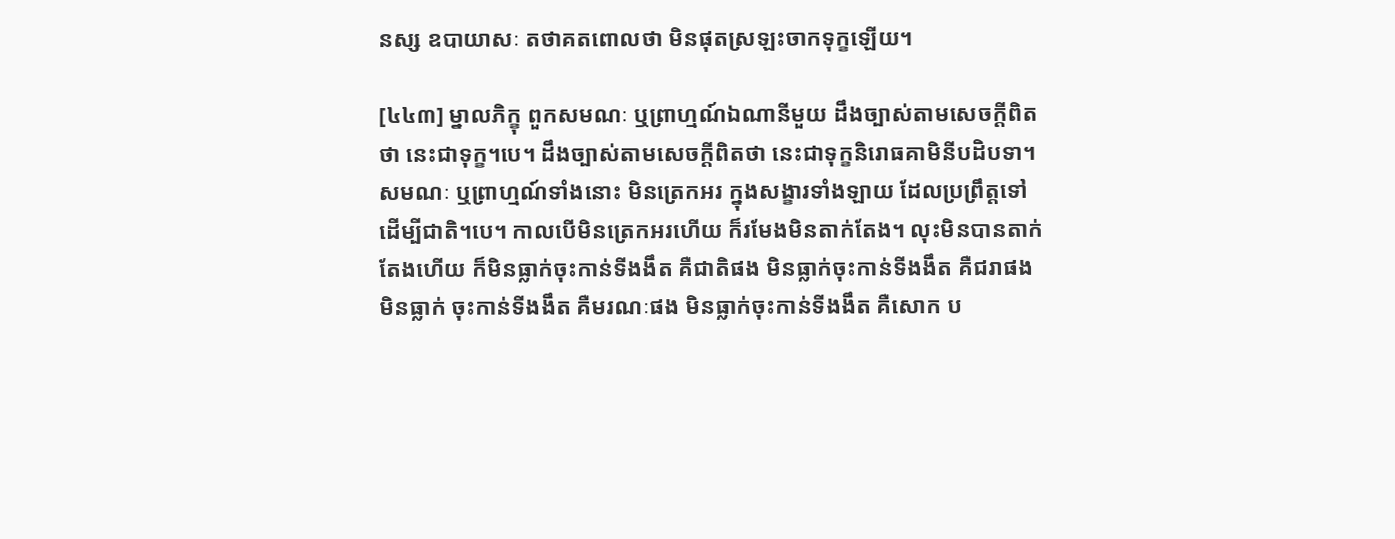នស្ស ឧបាយាសៈ តថាគតពោលថា មិនផុតស្រឡះចាកទុក្ខឡើយ។

[៤៤៣] ម្នាលភិក្ខុ ពួកសមណៈ ឬព្រាហ្មណ៍ឯណានីមួយ ដឹងច្បាស់តាមសេចក្ដីពិតថា នេះជាទុក្ខ។បេ។ ដឹងច្បាស់តាមសេចក្ដីពិតថា នេះជាទុក្ខនិរោធគាមិនីបដិបទា។ សមណៈ ឬព្រាហ្មណ៍ទាំងនោះ មិនត្រេកអរ ក្នុងសង្ខារទាំងឡាយ ដែលប្រព្រឹត្តទៅ ដើម្បីជាតិ។បេ។ កាលបើមិនត្រេកអរហើយ ក៏រមែងមិនតាក់តែង។ លុះមិនបានតាក់តែងហើយ ក៏មិនធ្លាក់ចុះកាន់ទីងងឹត គឺជាតិផង មិនធ្លាក់ចុះកាន់ទីងងឹត គឺជរាផង មិនធ្លាក់ ចុះកាន់ទីងងឹត គឺមរណៈផង មិនធ្លាក់ចុះកាន់ទីងងឹត គឺសោក ប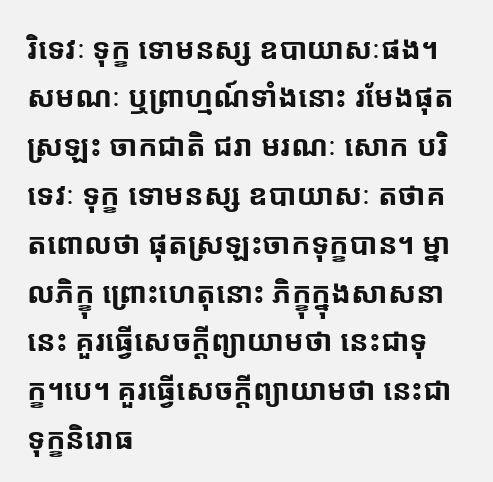រិទេវៈ ទុក្ខ ទោមនស្ស ឧបាយាសៈផង។ សមណៈ ឬព្រាហ្មណ៍ទាំងនោះ រមែងផុតស្រឡះ ចាកជាតិ ជរា មរណៈ សោក បរិទេវៈ ទុក្ខ ទោមនស្ស ឧបាយាសៈ តថាគតពោលថា ផុតស្រឡះចាកទុក្ខបាន។ ម្នាលភិក្ខុ ព្រោះហេតុនោះ ភិក្ខុក្នុងសាសនានេះ គួរធ្វើសេចក្ដីព្យាយាមថា នេះជាទុក្ខ។បេ។ គួរធ្វើសេចក្ដីព្យាយាមថា នេះជាទុក្ខនិរោធ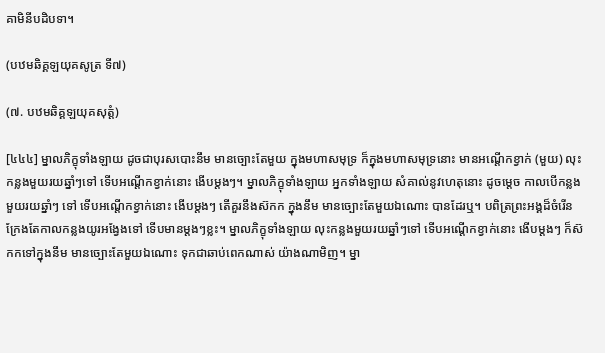គាមិនីបដិបទា។

(បឋមឆិគ្គឡយុគសូត្រ ទី៧)

(៧. បឋមឆិគ្គឡយុគសុត្តំ)

[៤៤៤] ម្នាលភិក្ខុទាំងឡាយ ដូចជាបុរសបោះនឹម មានច្បោះតែមួយ ក្នុងមហាសមុទ្រ ក៏ក្នុងមហាសមុទ្រនោះ មានអណ្ដើកខ្វាក់ (មួយ) លុះកន្លងមួយរយឆ្នាំៗទៅ ទើបអណ្ដើកខ្វាក់នោះ ងើបម្ដងៗ។ ម្នាលភិក្ខុទាំងឡាយ អ្នកទាំងឡាយ សំគាល់នូវហេតុនោះ ដូចម្ដេច កាលបើកន្លងមួយរយឆ្នាំៗ ទៅ ទើបអណ្ដើកខ្វាក់នោះ ងើបម្ដងៗ តើគួរនឹងស៊កក ក្នុងនឹម មានច្បោះតែមួយឯណោះ បានដែរឬ។ បពិត្រព្រះអង្គដ៏ចំរើន ក្រែងតែកាលកន្លងយូរអង្វែងទៅ ទើបមានម្ដងៗខ្លះ។ ម្នាលភិក្ខុទាំងឡាយ លុះកន្លងមួយរយឆ្នាំៗទៅ ទើបអណ្ដើកខ្វាក់នោះ ងើបម្ដងៗ ក៏ស៊កកទៅក្នុងនឹម មានច្បោះតែមួយឯណោះ ទុកជាឆាប់ពេកណាស់ យ៉ាងណាមិញ។ ម្នា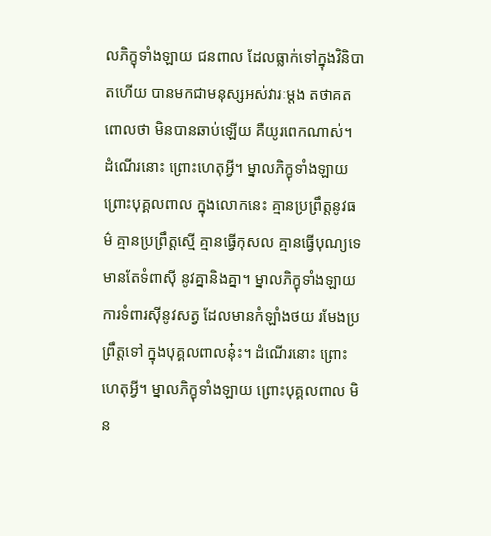លភិក្ខុទាំងឡាយ ជនពាល ដែលធ្លាក់ទៅក្នុងវិនិបាតហើយ បានមកជាមនុស្សអស់វារៈម្ដង តថាគតពោលថា មិនបានឆាប់ឡើយ គឺយូរពេកណាស់។ ដំណើរនោះ ព្រោះហេតុអ្វី។ ម្នាលភិក្ខុទាំងឡាយ ព្រោះបុគ្គលពាល ក្នុងលោកនេះ គ្មានប្រព្រឹត្តនូវធម៌ គ្មានប្រព្រឹត្តស្មើ គ្មានធ្វើកុសល គ្មានធ្វើបុណ្យទេ មានតែទំពាស៊ី នូវគ្នានិងគ្នា។ ម្នាលភិក្ខុទាំងឡាយ ការទំពារស៊ីនូវសត្វ ដែលមានកំឡាំងថយ រមែងប្រព្រឹត្តទៅ ក្នុងបុគ្គលពាលនុ៎ះ។ ដំណើរនោះ ព្រោះហេតុអ្វី។ ម្នាលភិក្ខុទាំងឡាយ ព្រោះបុគ្គលពាល មិន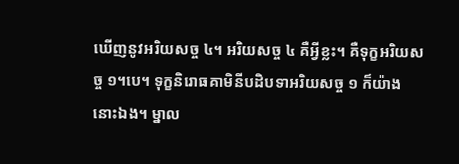ឃើញនូវអរិយសច្ច ៤។ អរិយសច្ច ៤ គឺអ្វីខ្លះ។ គឺទុក្ខអរិយសច្ច ១។បេ។ ទុក្ខនិរោធគាមិនីបដិបទាអរិយសច្ច ១ ក៏យ៉ាងនោះឯង។ ម្នាល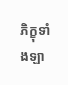ភិក្ខុទាំងឡា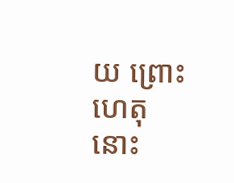យ ព្រោះហេតុនោះ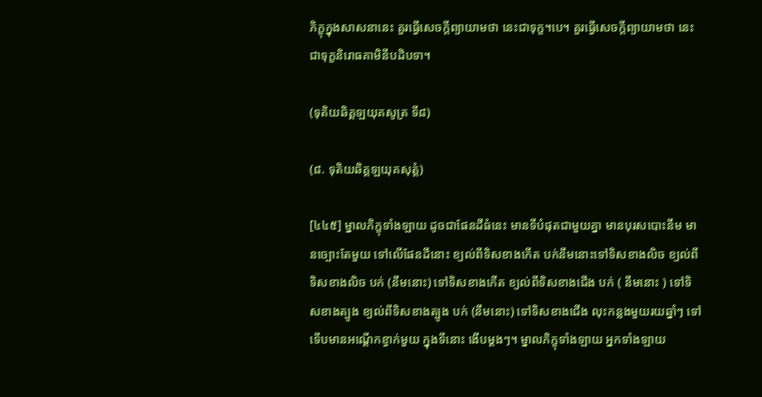ភិក្ខុក្នុងសាសនានេះ គួរធ្វើសេចក្ដីព្យាយាមថា នេះជាទុក្ខ។បេ។ គួរធ្វើសេចក្ដីព្យាយាមថា នេះជាទុក្ខនិរោធគាមិនីបដិបទា។

(ទុតិយឆិគ្គឡយុគសូត្រ ទី៨)

(៨. ទុតិយឆិគ្គឡយុគសុត្តំ)

[៤៤៥] ម្នាលភិក្ខុទាំងឡាយ ដូចជាផែនដីធំនេះ មានទីបំផុតជាមួយគ្នា មានបុរសបោះនឹម មានច្បោះតែមួយ ទៅលើផែនដីនោះ ខ្យល់ពីទិសខាងកើត បក់នឹមនោះទៅទិសខាងលិច ខ្យល់ពីទិសខាងលិច បក់ (នឹមនោះ) ទៅទិសខាងកើត ខ្យល់ពីទិសខាងជើង បក់ ( នឹមនោះ ) ទៅទិសខាងត្បូង ខ្យល់ពីទិសខាងត្បូង បក់ (នឹមនោះ) ទៅទិសខាងជើង លុះកន្លងមួយរយឆ្នាំៗ ទៅ ទើបមានអណ្ដើកខ្វាក់មួយ ក្នុងទីនោះ ងើបម្ដងៗ។ ម្នាលភិក្ខុទាំងឡាយ អ្នកទាំងឡាយ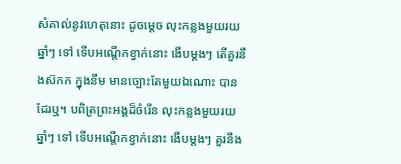សំគាល់នូវហេតុនោះ ដូចម្ដេច លុះកន្លងមួយរយឆ្នាំៗ ទៅ ទើបអណ្ដើកខ្វាក់នោះ ងើបម្ដងៗ តើគួរនឹងស៊កក ក្នុងនឹម មានច្បោះតែមួយឯណោះ បានដែរឬ។ បពិត្រព្រះអង្គដ៏ចំរើន លុះកន្លងមួយរយឆ្នាំៗ ទៅ ទើបអណ្ដើកខ្វាក់នោះ ងើបម្ដងៗ គួរនឹង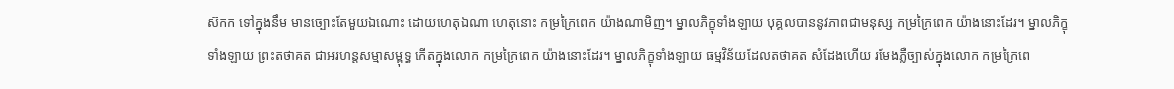ស៊កក ទៅក្នុងនឹម មានច្បោះតែមួយឯណោះ ដោយហេតុឯណា ហេតុនោះ កម្រក្រៃពេក យ៉ាងណាមិញ។ ម្នាលភិក្ខុទាំងឡាយ បុគ្គលបាននូវភាពជាមនុស្ស កម្រក្រៃពេក យ៉ាងនោះដែរ។ ម្នាលភិក្ខុទាំងឡាយ ព្រះតថាគត ជាអរហន្ដសម្មាសម្ពុទ្ធ កើតក្នុងលោក កម្រក្រៃពេក យ៉ាងនោះដែរ។ ម្នាលភិក្ខុទាំងឡាយ ធម្មវិន័យដែលតថាគត សំដែងហើយ រមែងភ្លឺច្បាស់ក្នុងលោក កម្រក្រៃពេ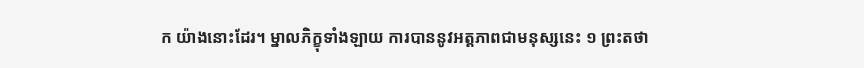ក យ៉ាងនោះដែរ។ ម្នាលភិក្ខុទាំងឡាយ ការបាននូវអត្តភាពជាមនុស្សនេះ ១ ព្រះតថា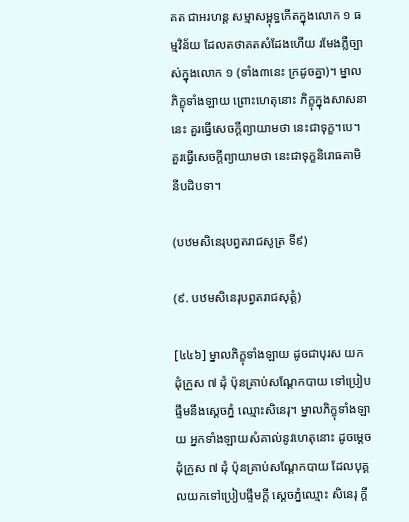គត ជាអរហន្ដ សម្មាសម្ពុទ្ធកើតក្នុងលោក ១ ធម្មវិន័យ ដែលតថាគតសំដែងហើយ រមែងភ្លឺច្បាស់ក្នុងលោក ១ (ទាំង៣នេះ ក្រដូចគ្នា)។ ម្នាលភិក្ខុទាំងឡាយ ព្រោះហេតុនោះ ភិក្ខុក្នុងសាសនានេះ គួរធ្វើសេចក្ដីព្យាយាមថា នេះជាទុក្ខ។បេ។ គួរធ្វើសេចក្ដីព្យាយាមថា នេះជាទុក្ខនិរោធគាមិនីបដិបទា។

(បឋមសិនេរុបព្វតរាជសូត្រ ទី៩)

(៩. បឋមសិនេរុបព្វតរាជសុត្តំ)

[៤៤៦] ម្នាលភិក្ខុទាំងឡាយ ដូចជាបុរស យកដុំក្រួស ៧ ដុំ ប៉ុនគ្រាប់សណ្ដែកបាយ ទៅប្រៀបផ្ទឹមនឹងស្ដេចភ្នំ ឈ្មោះសិនេរុ។ ម្នាលភិក្ខុទាំងឡាយ អ្នកទាំងឡាយសំគាល់នូវហេតុនោះ ដូចម្ដេច ដុំក្រួស ៧ ដុំ ប៉ុនគ្រាប់សណ្ដែកបាយ ដែលបុគ្គលយកទៅប្រៀបផ្ទឹមក្ដី ស្ដេចភ្នំឈ្មោះ សិនេរុ ក្ដី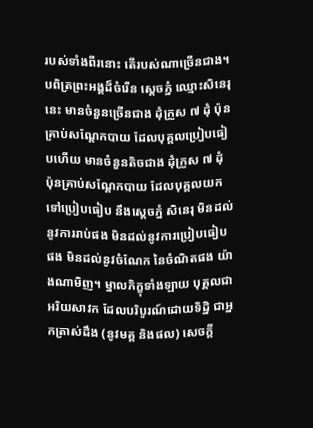របស់ទាំងពីរនោះ តើរបស់ណាច្រើនជាង។ បពិត្រព្រះអង្គដ៏ចំរើន ស្ដេចភ្នំ ឈ្មោះសិនេរុនេះ មានចំនួនច្រើនជាង ដុំក្រួស ៧ ដុំ ប៉ុនគ្រាប់សណ្ដែកបាយ ដែលបុគ្គលប្រៀបធៀបហើយ មានចំនួនតិចជាង ដុំក្រួស ៧ ដុំ ប៉ុនគ្រាប់សណ្ដែកបាយ ដែលបុគ្គលយកទៅប្រៀបធៀប នឹងស្ដេចភ្នំ សិនេរុ មិនដល់នូវការរាប់ផង មិនដល់នូវការប្រៀបធៀបផង មិនដល់នូវចំណែក នៃចំណិតផង យ៉ាងណាមិញ។ ម្នាលភិក្ខុទាំងឡាយ បុគ្គលជាអរិយសាវក ដែលបរិបូរណ៍ដោយទិដ្ឋិ ជាអ្នកត្រាស់ដឹង (នូវមគ្គ និងផល) សេចក្ដី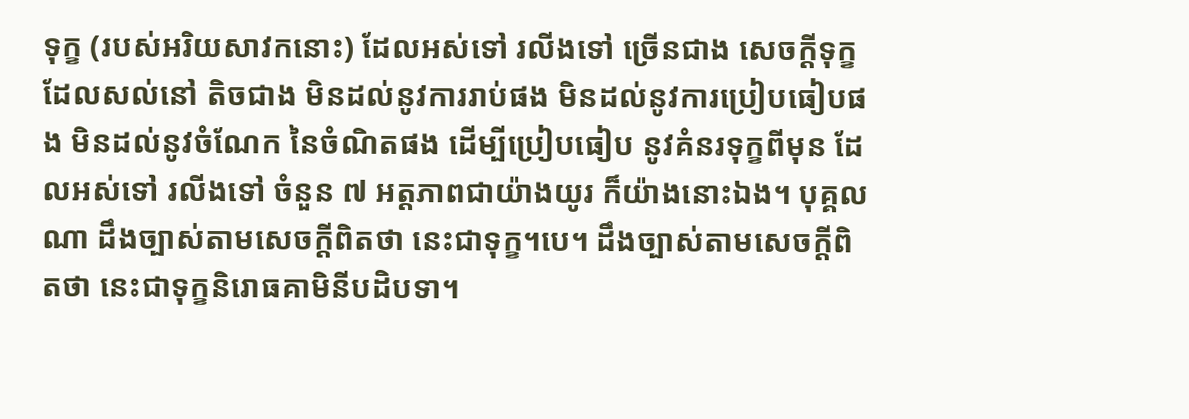ទុក្ខ (របស់អរិយសាវកនោះ) ដែលអស់ទៅ រលីងទៅ ច្រើនជាង សេចក្ដីទុក្ខ ដែលសល់នៅ តិចជាង មិនដល់នូវការរាប់ផង មិនដល់នូវការប្រៀបធៀបផង មិនដល់នូវចំណែក នៃចំណិតផង ដើម្បីប្រៀបធៀប នូវគំនរទុក្ខពីមុន ដែលអស់ទៅ រលីងទៅ ចំនួន ៧ អត្តភាពជាយ៉ាងយូរ ក៏យ៉ាងនោះឯង។ បុគ្គលណា ដឹងច្បាស់តាមសេចក្ដីពិតថា នេះជាទុក្ខ។បេ។ ដឹងច្បាស់តាមសេចក្ដីពិតថា នេះជាទុក្ខនិរោធគាមិនីបដិបទា។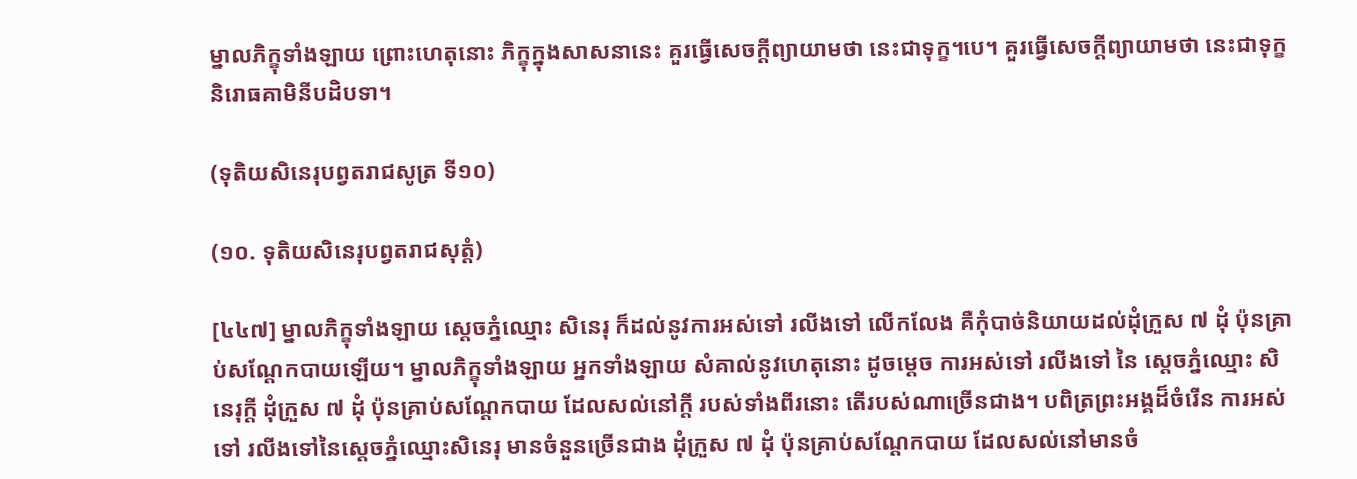ម្នាលភិក្ខុទាំងឡាយ ព្រោះហេតុនោះ ភិក្ខុក្នុងសាសនានេះ គួរធ្វើសេចក្ដីព្យាយាមថា នេះជាទុក្ខ។បេ។ គួរធ្វើសេចក្ដីព្យាយាមថា នេះជាទុក្ខនិរោធគាមិនីបដិបទា។

(ទុតិយសិនេរុបព្វតរាជសូត្រ ទី១០)

(១០. ទុតិយសិនេរុបព្វតរាជសុត្តំ)

[៤៤៧] ម្នាលភិក្ខុទាំងឡាយ ស្ដេចភ្នំឈ្មោះ សិនេរុ ក៏ដល់នូវការអស់ទៅ រលីងទៅ លើកលែង គឺកុំបាច់និយាយដល់ដុំក្រួស ៧ ដុំ ប៉ុនគ្រាប់សណ្ដែកបាយឡើយ។ ម្នាលភិក្ខុទាំងឡាយ អ្នកទាំងឡាយ សំគាល់នូវហេតុនោះ ដូចម្ដេច ការអស់ទៅ រលីងទៅ នៃ ស្ដេចភ្នំឈ្មោះ សិនេរុក្ដី ដុំក្រួស ៧ ដុំ ប៉ុនគ្រាប់សណ្ដែកបាយ ដែលសល់នៅក្ដី របស់ទាំងពីរនោះ តើរបស់ណាច្រើនជាង។ បពិត្រព្រះអង្គដ៏ចំរើន ការអស់ទៅ រលីងទៅនៃស្ដេចភ្នំឈ្មោះសិនេរុ មានចំនួនច្រើនជាង ដុំក្រួស ៧ ដុំ ប៉ុនគ្រាប់សណ្ដែកបាយ ដែលសល់នៅមានចំ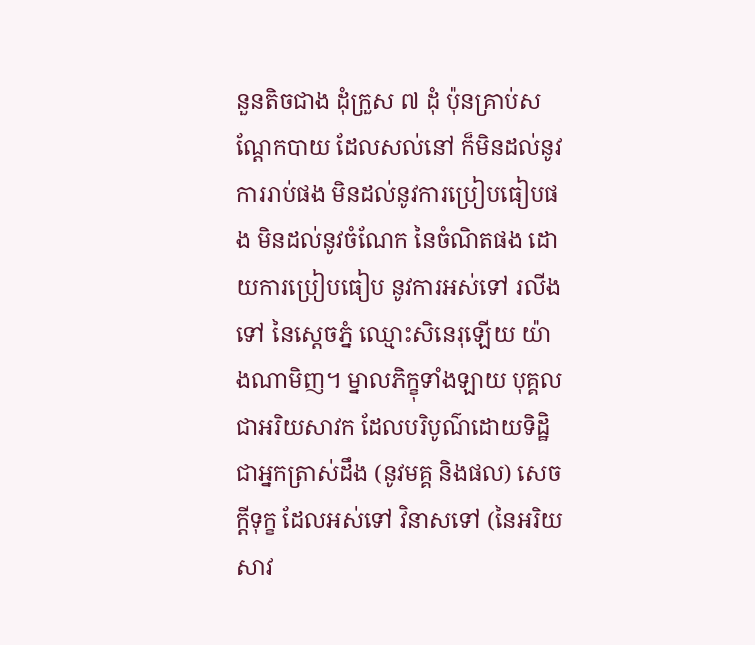នួនតិចជាង ដុំក្រួស ៧ ដុំ ប៉ុនគ្រាប់សណ្ដែកបាយ ដែលសល់នៅ ក៏មិនដល់នូវការរាប់ផង មិនដល់នូវការប្រៀបធៀបផង មិនដល់នូវចំណែក នៃចំណិតផង ដោយការប្រៀបធៀប នូវការអស់ទៅ រលីងទៅ នៃស្ដេចភ្នំ ឈ្មោះសិនេរុឡើយ យ៉ាងណាមិញ។ ម្នាលភិក្ខុទាំងឡាយ បុគ្គលជាអរិយសាវក ដែលបរិបូណ៌ដោយទិដ្ឋិ ជាអ្នកត្រាស់ដឹង (នូវមគ្គ និងផល) សេចក្ដីទុក្ខ ដែលអស់ទៅ វិនាសទៅ (នៃអរិយសាវ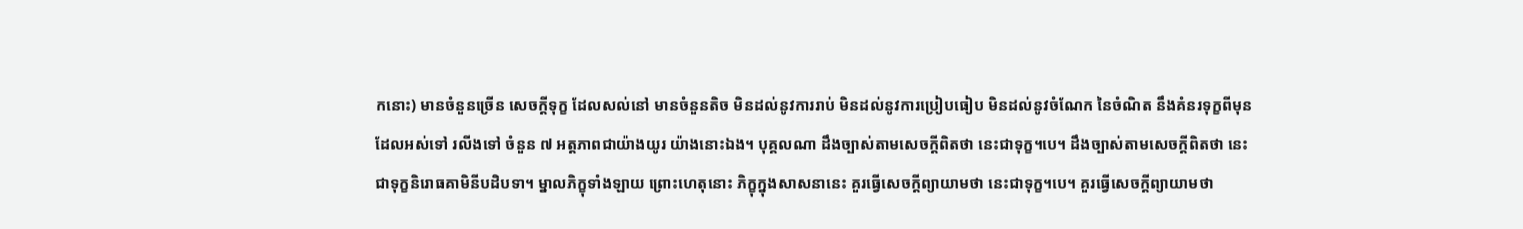កនោះ) មានចំនួនច្រើន សេចក្ដីទុក្ខ ដែលសល់នៅ មានចំនួនតិច មិនដល់នូវការរាប់ មិនដល់នូវការប្រៀបធៀប មិនដល់នូវចំណែក នៃចំណិត នឹងគំនរទុក្ខពីមុន ដែលអស់ទៅ រលីងទៅ ចំនួន ៧ អត្តភាពជាយ៉ាងយូរ យ៉ាងនោះឯង។ បុគ្គលណា ដឹងច្បាស់តាមសេចក្ដីពិតថា នេះជាទុក្ខ។បេ។ ដឹងច្បាស់តាមសេចក្ដីពិតថា នេះជាទុក្ខនិរោធគាមិនីបដិបទា។ ម្នាលភិក្ខុទាំងឡាយ ព្រោះហេតុនោះ ភិក្ខុក្នុងសាសនានេះ គួរធ្វើសេចក្ដីព្យាយាមថា នេះជាទុក្ខ។បេ។ គួរធ្វើសេចក្ដីព្យាយាមថា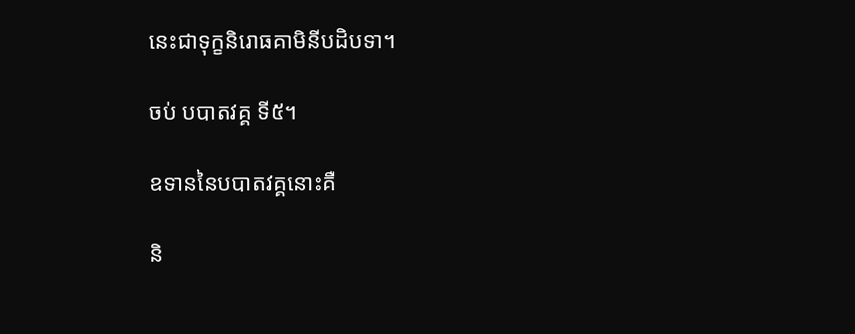នេះជាទុក្ខនិរោធគាមិនីបដិបទា។

ចប់ បបាតវគ្គ ទី៥។

ឧទាននៃបបាតវគ្គនោះគឺ

និ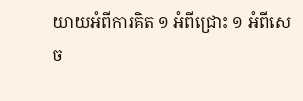យាយអំពីការគិត ១ អំពីជ្រោះ ១ អំពីសេច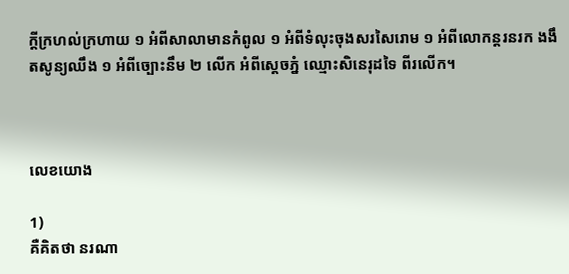ក្ដីក្រហល់ក្រហាយ ១ អំពីសាលាមានកំពូល ១ អំពីទំលុះចុងសរសៃរោម ១ អំពីលោកន្តរនរក ងងឹតសូន្យឈឹង ១ អំពីច្បោះនឹម ២ លើក អំពីស្ដេចភ្នំ ឈ្មោះសិនេរុដទៃ ពីរលើក។



លេខយោង

1)
គឺគិតថា នរណា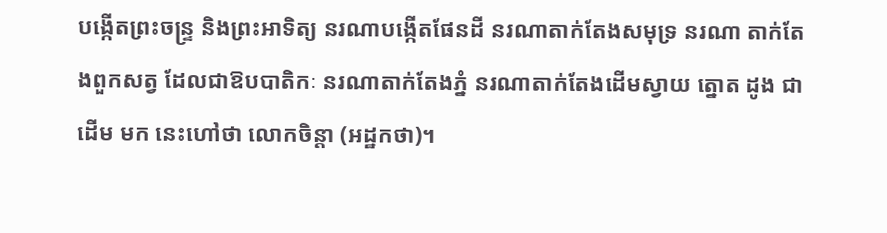បង្កើតព្រះចន្ទ្រ និងព្រះអាទិត្យ នរណាបង្កើតផែនដី នរណាតាក់តែងសមុទ្រ នរណា តាក់តែងពួកសត្វ ដែលជាឱបបាតិកៈ នរណាតាក់តែងភ្នំ នរណាតាក់តែងដើមស្វាយ ត្នោត ដូង ជាដើម មក នេះហៅថា លោកចិន្តា (អដ្ឋកថា)។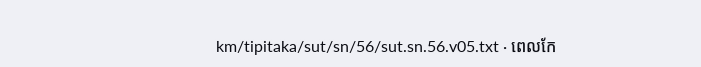km/tipitaka/sut/sn/56/sut.sn.56.v05.txt · ពេលកែ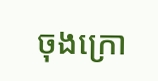ចុងក្រោ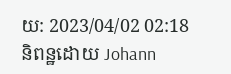យ: 2023/04/02 02:18 និពន្ឋដោយ Johann